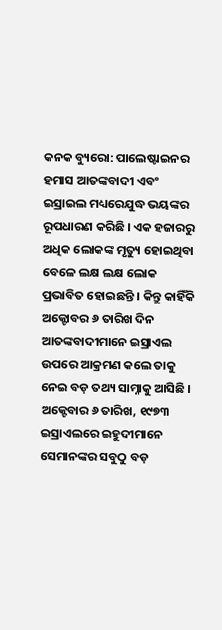କନକ ବ୍ୟୁରୋ: ପାଲେଷ୍ଟାଇନର ହମାସ ଆତଙ୍କବାଦୀ ଏବଂ ଇସ୍ରାଇଲ ମଧ୍ୟରେଯୁଦ୍ଧ ଭୟଙ୍କର ରୂପଧାରଣ କରିଛି । ଏକ ହଜାରରୁ ଅଧିକ ଲୋକଙ୍କ ମୃତ୍ୟୁ ହୋଇଥିବା ବେଳେ ଲକ୍ଷ ଲକ୍ଷ ଲୋକ ପ୍ରଭାବିତ ହୋଇଛନ୍ତି । କିନ୍ତୁ କାହିଁକି ଅକ୍ଟୋବର ୬ ତାରିଖ ଦିନ ଆତଙ୍କବାଦୀମାନେ ଇସ୍ରାଏଲ ଉପରେ ଆକ୍ରମଣ କଲେ ତାକୁ ନେଇ ବଡ଼ ତଥ୍ୟ ସାମ୍ନାକୁ ଆସିଛି । ଅକ୍ଟେବାର ୬ ତାରିଖ, ୧୯୭୩ ଇସ୍ରାଏଲରେ ଇହୁଦୀମାନେ ସେମାନଙ୍କର ସବୁଠୁ ବଡ଼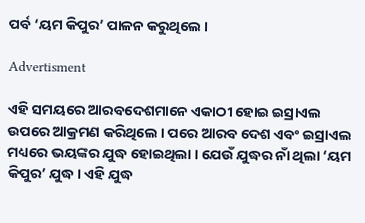ପର୍ବ ‘ୟମ କିପୁର’ ପାଳନ କରୁଥିଲେ ।

Advertisment

ଏହି ସମୟରେ ଆରବଦେଶମାନେ ଏକାଠୀ ହୋଇ ଇସ୍ରାଏଲ ଉପରେ ଆକ୍ରମଣ କରିଥିଲେ । ପରେ ଆରବ ଦେଶ ଏବଂ ଇସ୍ରାଏଲ ମଧ୍ୟରେ ଭୟଙ୍କର ଯୁଦ୍ଧ ହୋଇଥିଲା । ଯେଉଁ ଯୁଦ୍ଧର ନାଁ ଥିଲା ‘ୟମ କିପୁର’ ଯୁଦ୍ଧ । ଏହି ଯୁଦ୍ଧ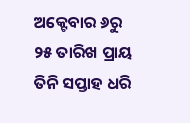ଅକ୍ଟେବାର ୬ରୁ ୨୫ ତାରିଖ ପ୍ରାୟ ତିନି ସପ୍ତାହ ଧରି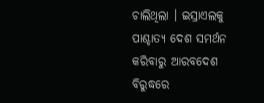ଚାଲିଥିଲା । ଇସ୍ରାଏଲକୁ ପାଶ୍ଚାତ୍ୟ ଦେଶ ସମର୍ଥନ କରିବାରୁ ଆରବଦେଶ ବିରୁଦ୍ଧରେ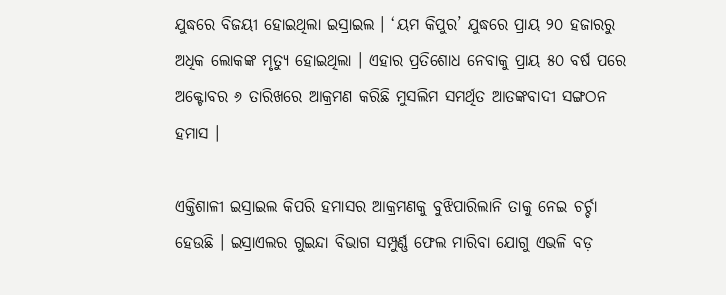ଯୁଦ୍ଧରେ ବିଜୟୀ ହୋଇଥିଲା ଇସ୍ରାଇଲ । ‘ୟମ କିପୁର’ ଯୁଦ୍ଧରେ ପ୍ରାୟ ୨୦ ହଜାରରୁ ଅଧିକ ଲୋକଙ୍କ ମୃତ୍ୟୁ ହୋଇଥିଲା । ଏହାର ପ୍ରତିଶୋଧ ନେବାକୁ ପ୍ରାୟ ୫୦ ବର୍ଷ ପରେ ଅକ୍ଟୋବର ୬ ତାରିଖରେ ଆକ୍ରମଣ କରିଛି ମୁସଲିମ ସମର୍ଥିତ ଆତଙ୍କବାଦୀ ସଙ୍ଗଠନ ହମାସ ।

ଏକ୍ତିଶାଳୀ ଇସ୍ରାଇଲ କିପରି ହମାସର ଆକ୍ରମଣକୁ ବୁଝିପାରିଲାନି ତାକୁ ନେଇ ଚର୍ଚ୍ଚା ହେଉଛି । ଇସ୍ରାଏଲର ଗୁଇନ୍ଦା ବିଭାଗ ସମ୍ପୁର୍ଣ୍ଣ ଫେଲ ମାରିବା ଯୋଗୁ ଏଭଳି ବଡ଼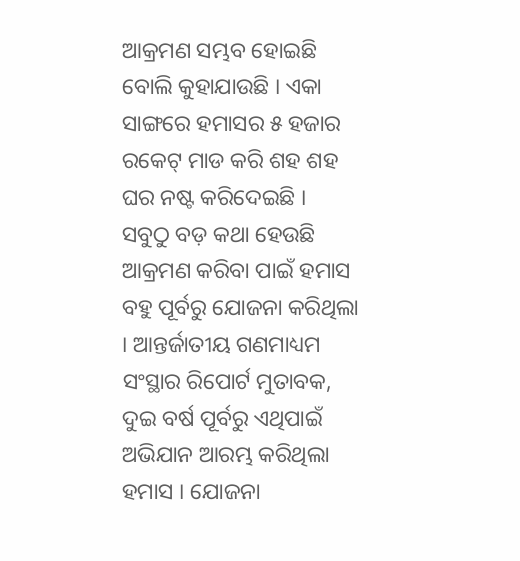ଆକ୍ରମଣ ସମ୍ଭବ ହୋଇଛି ବୋଲି କୁହାଯାଉଛି । ଏକା ସାଙ୍ଗରେ ହମାସର ୫ ହଜାର ରକେଟ୍ ମାଡ କରି ଶହ ଶହ ଘର ନଷ୍ଟ କରିଦେଇଛି । ସବୁଠୁ ବଡ଼ କଥା ହେଉଛି ଆକ୍ରମଣ କରିବା ପାଇଁ ହମାସ ବହୁ ପୂର୍ବରୁ ଯୋଜନା କରିଥିଲା । ଆନ୍ତର୍ଜାତୀୟ ଗଣମାଧ୍ୟମ ସଂସ୍ଥାର ରିପୋର୍ଟ ମୁତାବକ, ଦୁଇ ବର୍ଷ ପୂର୍ବରୁ ଏଥିପାଇଁ ଅଭିଯାନ ଆରମ୍ଭ କରିଥିଲା ହମାସ । ଯୋଜନା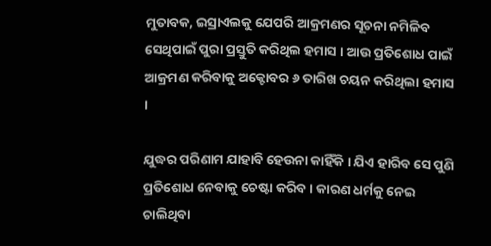ମୁତାବକ, ଇସ୍ରାଏଲକୁ ଯେପରି ଆକ୍ରମଣର ସୂଚନା ନମିଳିବ ସେଥିପାଇଁ ପୁରା ପ୍ରସ୍ତୁତି କରିଥିଲ ହମାସ । ଆଉ ପ୍ରତିଶୋଧ ପାଇଁ ଆକ୍ରମଣ କରିବାକୁ ଅକ୍ଟୋବର ୬ ତାରିଖ ଚୟନ କରିଥିଲା ହମାସ ।

ଯୁଦ୍ଧର ପରିଣାମ ଯାହାବି ହେଉନା କାହିଁକି । ଯିଏ ହାରିବ ସେ ପୁଣି ପ୍ରତିଶୋଧ ନେବାକୁ ଚେଷ୍ଟା କରିବ । କାରଣ ଧର୍ମକୁ ନେଇ ଚାଲିଥିବା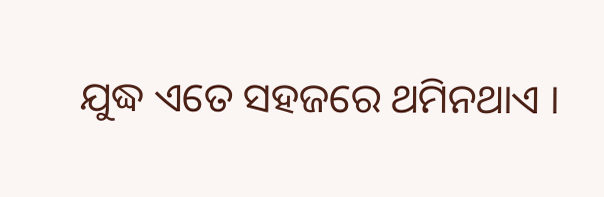ଯୁଦ୍ଧ ଏତେ ସହଜରେ ଥମିନଥାଏ ।